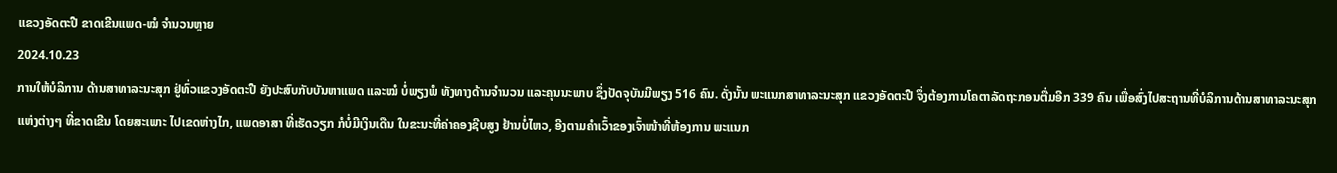ແຂວງອັດຕະປື ຂາດເຂີນແພດ-ໝໍ ຈຳນວນຫຼາຍ
2024.10.23
ການໃຫ້ບໍລິການ ດ້ານສາທາລະນະສຸກ ຢູ່ທົ່ວແຂວງອັດຕະປື ຍັງປະສົບກັບບັນຫາແພດ ແລະໝໍ ບໍ່ພຽງພໍ ທັງທາງດ້ານຈໍານວນ ແລະຄຸນນະພາບ ຊຶ່ງປັດຈຸບັນມີພຽງ 516 ຄົນ. ດັ່ງນັ້ນ ພະແນກສາທາລະນະສຸກ ແຂວງອັດຕະປື ຈຶ່ງຕ້ອງການໂຄຕາລັດຖະກອນຕື່ມອີກ 339 ຄົນ ເພື່ອສົ່ງໄປສະຖານທີ່ບໍລິການດ້ານສາທາລະນະສຸກແຫ່ງຕ່າງໆ ທີ່ຂາດເຂີນ ໂດຍສະເພາະ ໄປເຂດຫ່າງໄກ, ແພດອາສາ ທີ່ເຮັດວຽກ ກໍບໍ່ມີເງິນເດືນ ໃນຂະນະທີ່ຄ່າຄອງຊີບສູງ ຢ້ານບໍ່ໄຫວ, ອີງຕາມຄໍາເວົ້າຂອງເຈົ້າໜ້າທີ່ຫ້ອງການ ພະແນກ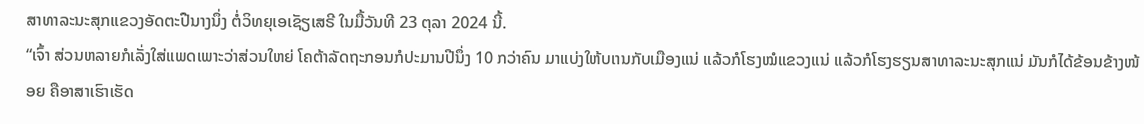ສາທາລະນະສຸກແຂວງອັດຕະປືນາງນຶ່ງ ຕໍ່ວິທຍຸເອເຊັຽເສຣີ ໃນມື້ວັນທີ 23 ຕຸລາ 2024 ນີ້.
“ເຈົ້າ ສ່ວນຫລາຍກໍເລັ່ງໃສ່ແພດເພາະວ່າສ່ວນໃຫຍ່ ໂຄຕ້າລັດຖະກອນກໍປະມານປີນຶ່ງ 10 ກວ່າຄົນ ມາແບ່ງໃຫ້ບເານກັບເມືອງແນ່ ແລ້ວກໍໂຮງໝໍແຂວງແນ່ ແລ້ວກໍໂຮງຮຽນສາທາລະນະສຸກແນ່ ມັນກໍໄດ້ຂ້ອນຂ້າງໜ້ອຍ ຄືອາສາເຮົາເຮັດ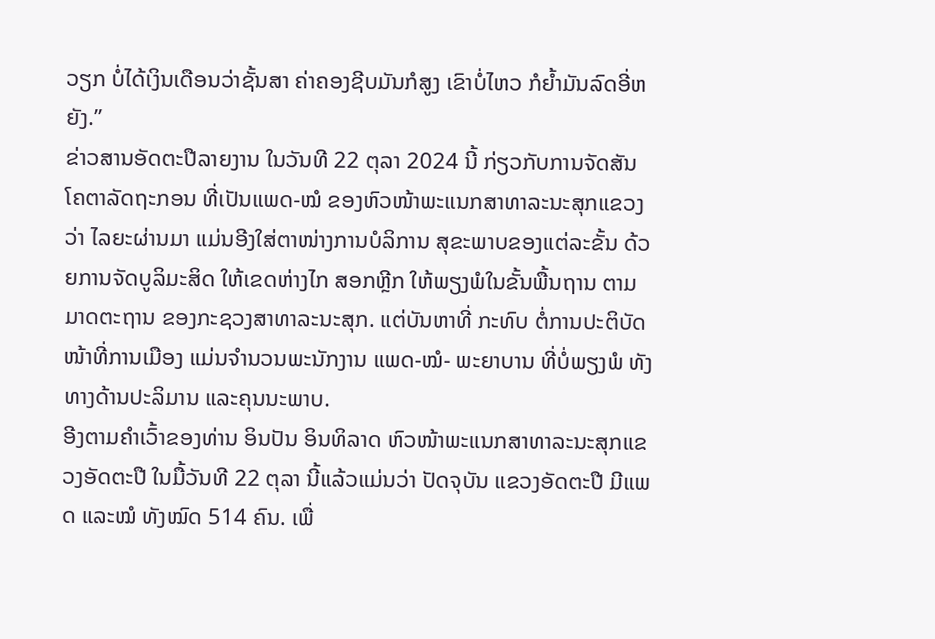ວຽກ ບໍ່ໄດ້ເງິນເດືອນວ່າຊັ້ນສາ ຄ່າຄອງຊີບມັນກໍສູງ ເຂົາບໍ່ໄຫວ ກໍຍໍ້າມັນລົດອີ່ຫຍັງ.”
ຂ່າວສານອັດຕະປືລາຍງານ ໃນວັນທີ 22 ຕຸລາ 2024 ນີ້ ກ່ຽວກັບການຈັດສັນ ໂຄຕາລັດຖະກອນ ທີ່ເປັນແພດ-ໝໍ ຂອງຫົວໜ້າພະແນກສາທາລະນະສຸກແຂວງວ່າ ໄລຍະຜ່ານມາ ແມ່ນອີງໃສ່ຕາໜ່າງການບໍລິການ ສຸຂະພາບຂອງແຕ່ລະຂັ້ນ ດ້ວຍການຈັດບູລິມະສິດ ໃຫ້ເຂດຫ່າງໄກ ສອກຫຼີກ ໃຫ້ພຽງພໍໃນຂັ້ນພື້ນຖານ ຕາມມາດຕະຖານ ຂອງກະຊວງສາທາລະນະສຸກ. ແຕ່ບັນຫາທີ່ ກະທົບ ຕໍ່ການປະຕິບັດໜ້າທີ່ການເມືອງ ແມ່ນຈໍານວນພະນັກງານ ແພດ-ໝໍ- ພະຍາບານ ທີ່ບໍ່ພຽງພໍ ທັງທາງດ້ານປະລິມານ ແລະຄຸນນະພາບ.
ອີງຕາມຄໍາເວົ້າຂອງທ່ານ ອິນປັນ ອິນທິລາດ ຫົວໜ້າພະແນກສາທາລະນະສຸກແຂວງອັດຕະປື ໃນມື້ວັນທີ 22 ຕຸລາ ນີ້ແລ້ວແມ່ນວ່າ ປັດຈຸບັນ ແຂວງອັດຕະປື ມີແພດ ແລະໝໍ ທັງໝົດ 514 ຄົນ. ເພື່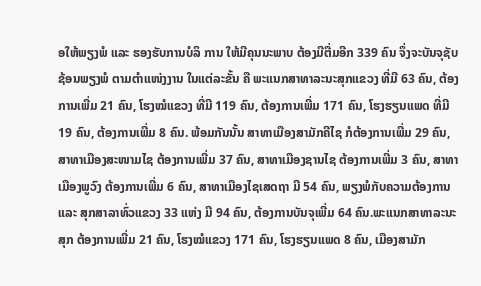ອໃຫ້ພຽງພໍ ແລະ ຮອງຮັບການບໍລິ ການ ໃຫ້ມີຄຸນນະພາບ ຕ້ອງມີຕື່ມອີກ 339 ຄົນ ຈຶ່ງຈະບັນຈຸຊັບຊ້ອນພຽງພໍ ຕາມຕໍາແໜ່ງງານ ໃນແຕ່ລະຂັ້ນ ຄື ພະແນກສາທາລະນະສຸກແຂວງ ທີ່ມີ 63 ຄົນ, ຕ້ອງການເພີ່ມ 21 ຄົນ, ໂຮງໝໍແຂວງ ທີ່ມີ 119 ຄົນ, ຕ້ອງການເພີ່ມ 171 ຄົນ, ໂຮງຮຽນແພດ ທີ່ມີ 19 ຄົນ, ຕ້ອງການເພີ່ມ 8 ຄົນ. ພ້ອມກັນນັ້ນ ສາທາເມືອງສາມັກຄີໄຊ ກໍຕ້ອງການເພີ່ມ 29 ຄົນ, ສາທາເມືອງສະໜາມໄຊ ຕ້ອງການເພີ່ມ 37 ຄົນ, ສາທາເມືອງຊານໄຊ ຕ້ອງການເພີ່ມ 3 ຄົນ, ສາທາເມືອງພູວົງ ຕ້ອງການເພີ່ມ 6 ຄົນ, ສາທາເມືອງໄຊເສດຖາ ມີ 54 ຄົນ, ພຽງພໍກັບຄວາມຕ້ອງການ ແລະ ສຸກສາລາທົ່ວແຂວງ 33 ແຫ່ງ ມີ 94 ຄົນ, ຕ້ອງການບັນຈຸເພີ່ມ 64 ຄົນ.ພະແນກສາທາລະນະສຸກ ຕ້ອງການເພີ່ມ 21 ຄົນ, ໂຮງໝໍແຂວງ 171 ຄົນ, ໂຮງຮຽນແພດ 8 ຄົນ, ເມືອງສາມັກ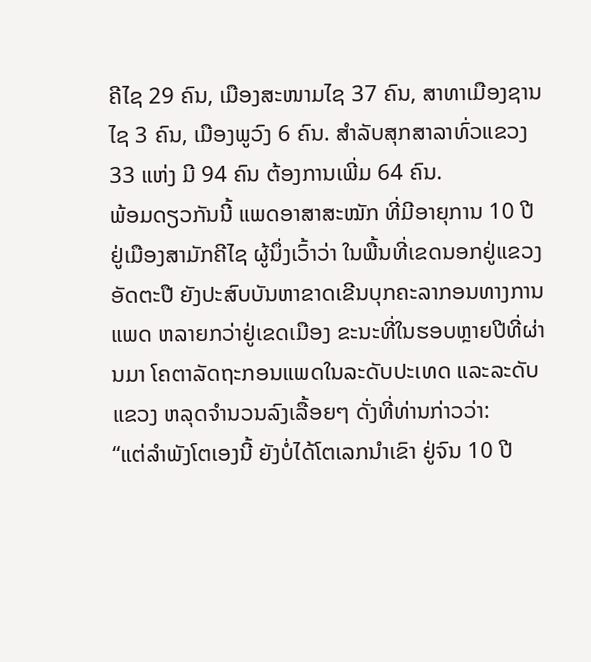ຄີໄຊ 29 ຄົນ, ເມືອງສະໜາມໄຊ 37 ຄົນ, ສາທາເມືອງຊານໄຊ 3 ຄົນ, ເມືອງພູວົງ 6 ຄົນ. ສໍາລັບສຸກສາລາທົ່ວແຂວງ 33 ແຫ່ງ ມີ 94 ຄົນ ຕ້ອງການເພີ່ມ 64 ຄົນ.
ພ້ອມດຽວກັນນີ້ ແພດອາສາສະໝັກ ທີ່ມີອາຍຸການ 10 ປີຢູ່ເມືອງສາມັກຄີໄຊ ຜູ້ນຶ່ງເວົ້າວ່າ ໃນພື້ນທີ່ເຂດນອກຢູ່ແຂວງອັດຕະປື ຍັງປະສົບບັນຫາຂາດເຂີນບຸກຄະລາກອນທາງການແພດ ຫລາຍກວ່າຢູ່ເຂດເມືອງ ຂະນະທີ່ໃນຮອບຫຼາຍປີທີ່ຜ່ານມາ ໂຄຕາລັດຖະກອນແພດໃນລະດັບປະເທດ ແລະລະດັບແຂວງ ຫລຸດຈໍານວນລົງເລື້ອຍໆ ດັ່ງທີ່ທ່ານກ່າວວ່າ:
“ແຕ່ລໍາພັງໂຕເອງນີ້ ຍັງບໍ່ໄດ້ໂຕເລກນໍາເຂົາ ຢູ່ຈົນ 10 ປີ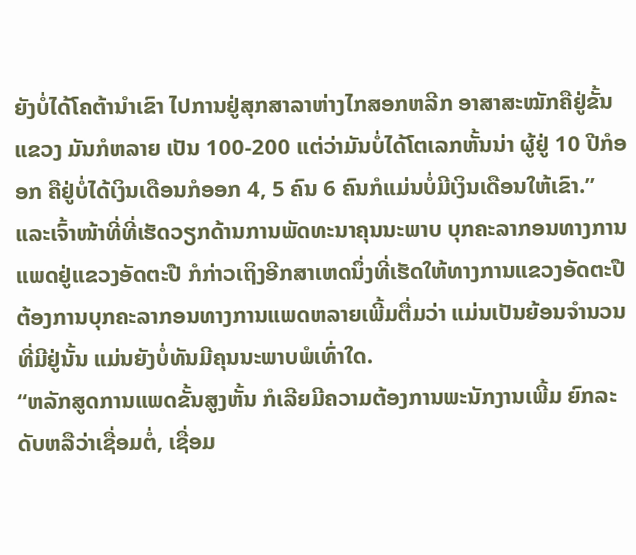ຍັງບໍ່ໄດ້ໂຄຕ້ານໍາເຂົາ ໄປການຢູ່ສຸກສາລາຫ່າງໄກສອກຫລີກ ອາສາສະໝັກຄືຢູ່ຂັ້ນແຂວງ ມັນກໍຫລາຍ ເປັນ 100-200 ແຕ່ວ່າມັນບໍ່ໄດ້ໂຕເລກຫັ້ນນ່າ ຜູ້ຢູ່ 10 ປີກໍອອກ ຄືຢູ່ບໍ່ໄດ້ເງິນເດືອນກໍອອກ 4, 5 ຄົນ 6 ຄົນກໍແມ່ນບໍ່ມີເງິນເດືອນໃຫ້ເຂົາ.”
ແລະເຈົ້າໜ້າທີ່ທີ່ເຮັດວຽກດ້ານການພັດທະນາຄຸນນະພາບ ບຸກຄະລາກອນທາງການແພດຢູ່ແຂວງອັດຕະປື ກໍກ່າວເຖິງອີກສາເຫດນຶ່ງທີ່ເຮັດໃຫ້ທາງການແຂວງອັດຕະປື ຕ້ອງການບຸກຄະລາກອນທາງການແພດຫລາຍເພີ້ມຕື່ມວ່າ ແມ່ນເປັນຍ້ອນຈໍານວນທີ່ມີຢູ່ນັ້ນ ແມ່ນຍັງບໍ່ທັນມີຄຸນນະພາບພໍເທົ່າໃດ.
“ຫລັກສູດການແພດຂັ້ນສູງຫັ້ນ ກໍເລີຍມີຄວາມຕ້ອງການພະນັກງານເພີ້ມ ຍົກລະດັບຫລືວ່າເຊື່ອມຕໍ່, ເຊື່ອມ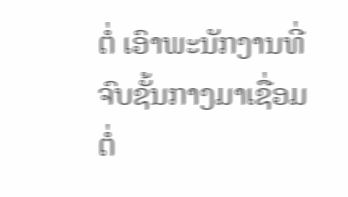ຕໍ່ ເອົາພະນັກງານທີ່ຈົບຊັ້ນກາງມາເຊື່ອມຕໍ່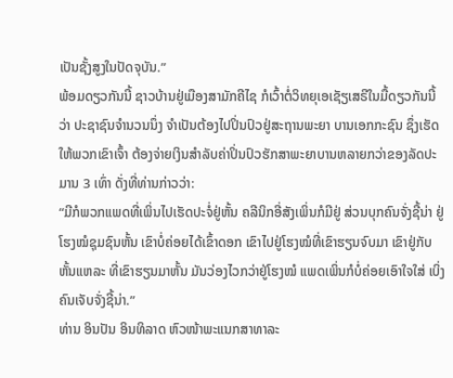ເປັນຊັ້ງສູງໃນປັດຈຸບັນ.”
ພ້ອມດຽວກັນນີ້ ຊາວບ້ານຢູ່ເມືອງສາມັກຄີໄຊ ກໍເວົ້າຕໍ່ວິທຍຸເອເຊັຽເສຣີໃນມື້ດຽວກັນນີ້ວ່າ ປະຊາຊົນຈໍານວນນຶ່ງ ຈໍາເປັນຕ້ອງໄປປິ່ນປົວຢູ່ສະຖານພະຍາ ບານເອກກະຊົນ ຊຶ່ງເຮັດໃຫ້ພວກເຂົາເຈົ້າ ຕ້ອງຈ່າຍເງິນສໍາລັບຄ່າປິ່ນປົວຮັກສາພະຍາບານຫລາຍກວ່າຂອງລັດປະມານ 3 ເທົ່າ ດັ່ງທີ່ທ່ານກ່າວວ່າ:
“ມີກໍພວກແພດທີ່ເພິ່ນໄປເຮັດປະຈໍ່ຢູ່ຫັ້ນ ຄລີນິກອີ່ສັງເພິ່ນກໍມີຢູ່ ສ່ວນບຸກຄົນຈັ່ງຊີ້ນ່າ ຢູ່ໂຮງໝໍຊຸມຊົນຫັ້ນ ເຂົາບໍ່ຄ່ອຍໄດ້ເຂົ້າດອກ ເຂົາໄປຢູ່ໂຮງໝໍທີ່ເຂົາຮຽນຈົບມາ ເຂົາຢູ່ກັບຫັ້ນແຫລະ ທີ່ເຂົາຮຽນມາຫັ້ນ ມັນວ່ອງໄວກວ່າຢູ່ໂຮງໝໍ ແພດເພິ່ນກໍບໍ່ຄ່ອຍເອົາໃຈໃສ່ ເບິ່ງຄົນເຈັບຈັ່ງຊີ້ນ່າ.”
ທ່ານ ອິນປັນ ອິນທິລາດ ຫົວໜ້າພະແນກສາທາລະ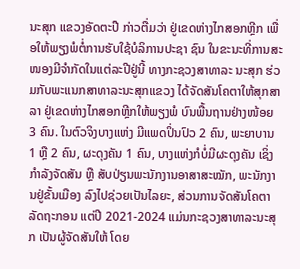ນະສຸກ ແຂວງອັດຕະປື ກ່າວຕື່ມວ່າ ຢູ່ເຂດຫ່າງໄກສອກຫຼີກ ເພື່ອໃຫ້ພຽງພໍຕໍ່ການຮັບໃຊ້ບໍລິການປະຊາ ຊົນ ໃນຂະນະທີ່ການສະໜອງມີຈຳກັດໃນແຕ່ລະປີຢູ່ນີ້ ທາງກະຊວງສາທາລະ ນະສຸກ ຮ່ວມກັບພະແນກສາທາລະນະສຸກແຂວງ ໄດ້ຈັດສັນໂຄຕາໃຫ້ສຸກສາລາ ຢູ່ເຂດຫ່າງໄກສອກຫຼີກໃຫ້ພຽງພໍ ບົນພື້ນຖານຢ່າງໜ້ອຍ 3 ຄົນ. ໃນຕົວຈິງບາງແຫ່ງ ມີແພດປິ່ນປົວ 2 ຄົນ, ພະຍາບານ 1 ຫຼື 2 ຄົນ, ຜະດຸງຄັນ 1 ຄົນ, ບາງແຫ່ງກໍບໍ່ມີຜະດຸງຄັນ ເຊິ່ງກຳລັງຈັດສັນ ຫຼື ສັບປ່ຽນພະນັກງານອາສາສະໝັກ, ພະນັກງານຢູ່ຂັ້ນເມືອງ ລົງໄປຊ່ວຍເປັນໄລຍະ, ສ່ວນການຈັດສັນໂຄຕາລັດຖະກອນ ແຕ່ປີ 2021-2024 ແມ່ນກະຊວງສາທາລະນະສຸກ ເປັນຜູ້ຈັດສັນໃຫ້ ໂດຍ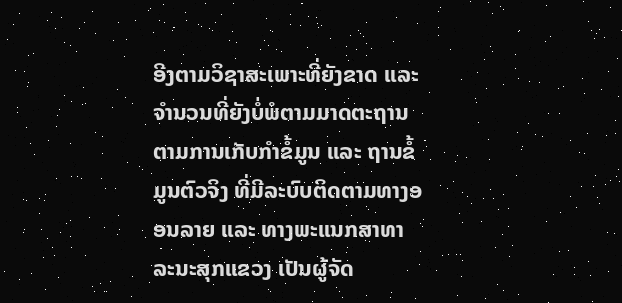ອີງຕາມວິຊາສະເພາະທີ່ຍັງຂາດ ແລະ ຈໍານວນທີ່ຍັງບໍ່ພໍຕາມມາດຕະຖານ ຕາມການເກັບກຳຂໍ້ມູນ ແລະ ຖານຂໍ້ມູນຕົວຈິງ ທີ່ມີລະບົບຕິດຕາມທາງອອນລາຍ ແລະ ທາງພະແນກສາທາລະນະສຸກແຂວງ ເປັນຜູ້ຈັດ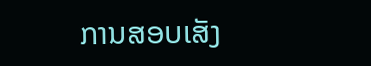ການສອບເສັງ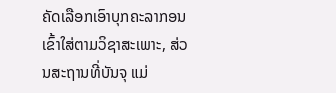ຄັດເລືອກເອົາບຸກຄະລາກອນເຂົ້າໃສ່ຕາມວິຊາສະເພາະ, ສ່ວນສະຖານທີ່ບັນຈຸ ແມ່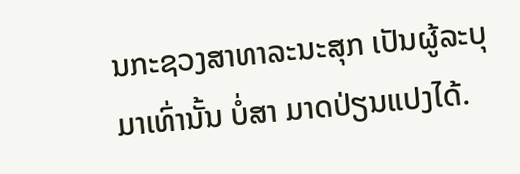ນກະຊວງສາທາລະນະສຸກ ເປັນຜູ້ລະບຸມາເທົ່ານັ້ນ ບໍ່ສາ ມາດປ່ຽນແປງໄດ້.